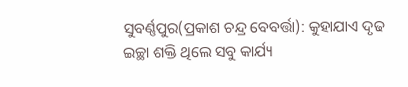ସୁବର୍ଣ୍ଣପୁର(ପ୍ରକାଶ ଚନ୍ଦ୍ର ବେବର୍ତ୍ତା): କୁହାଯାଏ ଦୃଢ ଇଚ୍ଛା ଶକ୍ତି ଥିଲେ ସବୁ କାର୍ଯ୍ୟ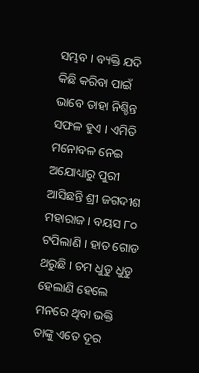ସମ୍ଭବ । ବ୍ୟକ୍ତି ଯଦି କିଛି କରିବା ପାଇଁ ଭାବେ ତାହା ନିଶ୍ଚିନ୍ତ ସଫଳ ହୁଏ । ଏମିତି ମନୋବଳ ନେଇ ଅଯୋଧ୍ୟାରୁ ପୁରୀ ଆସିଛନ୍ତି ଶ୍ରୀ ଜଗଦୀଶ ମହାରାଜ । ବୟସ ୮୦ ଟପିଲାଣି । ହାତ ଗୋଡ ଥରୁଛି । ଚମ ଧୁଡୁ ଧୁଡୁ ହେଲାଣି ହେଲେ ମନରେ ଥିବା ଭକ୍ତି ତାଙ୍କୁ ଏତେ ଦୂର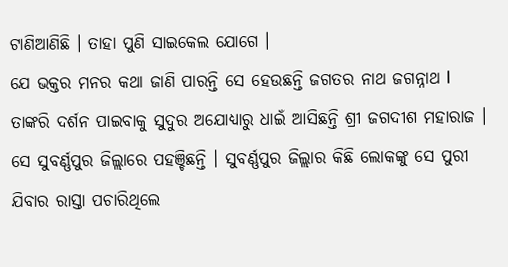ଟାଣିଆଣିଛି । ତାହା ପୁଣି ସାଇକେଲ ଯୋଗେ ।
ଯେ ଭକ୍ତର ମନର କଥା ଜାଣି ପାରନ୍ତି ସେ ହେଉଛନ୍ତି ଜଗତର ନାଥ ଜଗନ୍ନାଥ l ତାଙ୍କରି ଦର୍ଶନ ପାଇବାକୁ ସୁଦୁର ଅଯୋଧ୍ୟାରୁ ଧାଇଁ ଆସିଛନ୍ତି ଶ୍ରୀ ଜଗଦୀଶ ମହାରାଜ । ସେ ସୁବର୍ଣ୍ଣପୁର ଜିଲ୍ଲାରେ ପହଞ୍ଚିଛନ୍ତି । ସୁବର୍ଣ୍ଣପୁର ଜିଲ୍ଲାର କିଛି ଲୋକଙ୍କୁ ସେ ପୁରୀ ଯିବାର ରାସ୍ତା ପଚାରିଥିଲେ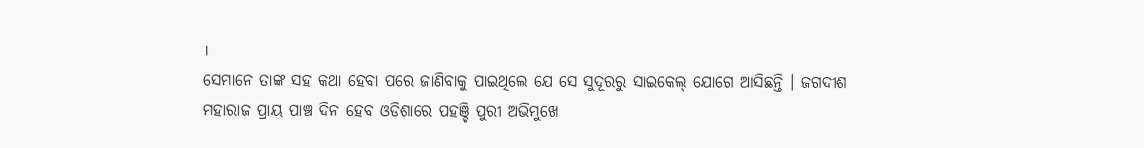।
ସେମାନେ ତାଙ୍କ ସହ କଥା ହେବା ପରେ ଜାଣିବାକୁ ପାଇଥିଲେ ଯେ ସେ ସୁଦୂରରୁ ସାଇକେଲ୍ ଯୋଗେ ଆସିଛନ୍ତି । ଜଗଦୀଶ ମହାରାଜ ପ୍ରାୟ ପାଞ୍ଚ ଦିନ ହେବ ଓଡିଶାରେ ପହଞ୍ଚି ପୁରୀ ଅଭିମୁଖେ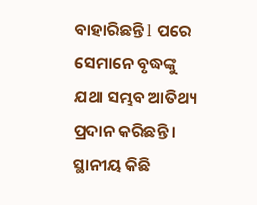ବାହାରିଛନ୍ତି l ପରେ ସେମାନେ ବୃଦ୍ଧଙ୍କୁ ଯଥା ସମ୍ଭବ ଆତିଥ୍ୟ ପ୍ରଦାନ କରିଛନ୍ତି । ସ୍ଥାନୀୟ କିଛି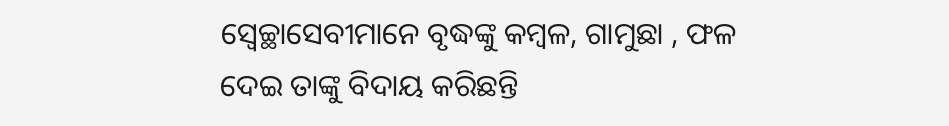ସ୍ଵେଚ୍ଛାସେବୀମାନେ ବୃଦ୍ଧଙ୍କୁ କମ୍ବଳ, ଗାମୁଛା , ଫଳ ଦେଇ ତାଙ୍କୁ ବିଦାୟ କରିଛନ୍ତି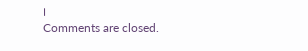।
Comments are closed.